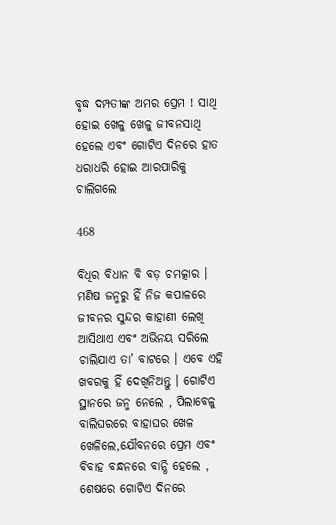ବୃଦ୍ଧ ଦମ୍ପତୀଙ୍କ ଅମର ପ୍ରେମ ! ସାଥି ହୋଇ ଖେଳୁ ଖେଳୁ ଜୀବନସାଥି ହେଲେ ଏବଂ ଗୋଟିଏ ଦିନରେ ହାତ ଧରାଧରି ହୋଇ ଆରପାରିକୁ ଚାଲିଗଲେ

468

ବିଧିର ବିଧାନ ବି ବଡ଼ ଚମତ୍କାର । ମଣିଷ ଜନ୍ମରୁ ହିଁ ନିଜ କପାଳରେ ଜୀବନର ସୁନ୍ଦର କାହାଣୀ ଲେଖି ଆସିଥାଏ ଏବଂ ଅଭିନୟ ସରିଲେ ଚାଲିଯାଏ ତା’ ବାଟରେ । ଏବେ ଏହି ଖବରକୁ ହିଁ ଦେଖିନିଅନ୍ତୁ । ଗୋଟିଏ ସ୍ଥାନରେ ଜନ୍ମ ନେଲେ , ପିଲାବେଳୁ ବାଲିଘରରେ ବାହାଘର ଖେଳ ଖେଳିଲେ,ଯୌବନରେ ପ୍ରେମ ଏବଂ ବିବାହ ବନ୍ଧନରେ ବାନ୍ଧି ହେଲେ , ଶେଷରେ ଗୋଟିଏ ଦିନରେ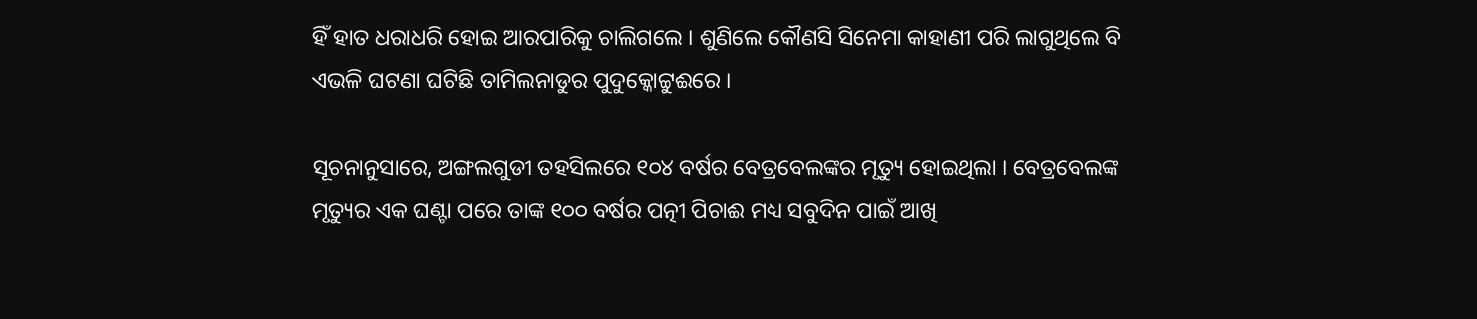ହିଁ ହାତ ଧରାଧରି ହୋଇ ଆରପାରିକୁ ଚାଲିଗଲେ । ଶୁଣିଲେ କୌଣସି ସିନେମା କାହାଣୀ ପରି ଲାଗୁଥିଲେ ବି ଏଭଳି ଘଟଣା ଘଟିଛି ତାମିଲନାଡୁର ପୁଦୁକ୍କୋଟ୍ଟୁଈରେ ।

ସୂଚନାନୁସାରେ, ଅଙ୍ଗଲଗୁଡୀ ତହସିଲରେ ୧୦୪ ବର୍ଷର ବେତ୍ରବେଲଙ୍କର ମୃତ୍ୟୁ ହୋଇଥିଲା । ବେତ୍ରବେଲଙ୍କ ମୃତ୍ୟୁର ଏକ ଘଣ୍ଟା ପରେ ତାଙ୍କ ୧୦୦ ବର୍ଷର ପତ୍ନୀ ପିଚାଈ ମଧ୍ୟ ସବୁଦିନ ପାଇଁ ଆଖି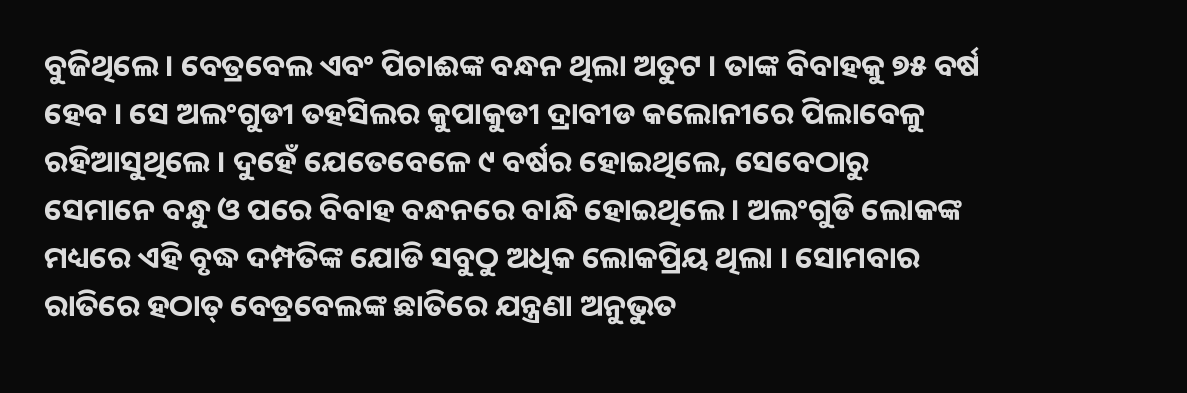ବୁଜିଥିଲେ । ବେତ୍ରବେଲ ଏବଂ ପିଚାଈଙ୍କ ବନ୍ଧନ ଥିଲା ଅତୁଟ । ତାଙ୍କ ବିବାହକୁ ୭୫ ବର୍ଷ ହେବ । ସେ ଅଲଂଗୁଡୀ ତହସିଲର କୁପାକୁଡୀ ଦ୍ରାବୀଡ କଲୋନୀରେ ପିଲାବେଳୁ ରହିଆସୁଥିଲେ । ଦୁହେଁ ଯେତେବେଳେ ୯ ବର୍ଷର ହୋଇଥିଲେ, ସେବେଠାରୁ ସେମାନେ ବନ୍ଧୁ ଓ ପରେ ବିବାହ ବନ୍ଧନରେ ବାନ୍ଧି ହୋଇଥିଲେ । ଅଲଂଗୁଡି ଲୋକଙ୍କ ମଧ୍ୟରେ ଏହି ବୃଦ୍ଧ ଦମ୍ପତିଙ୍କ ଯୋଡି ସବୁଠୁ ଅଧିକ ଲୋକପ୍ରିୟ ଥିଲା । ସୋମବାର ରାତିରେ ହଠାତ୍ ବେତ୍ରବେଲଙ୍କ ଛାତିରେ ଯନ୍ତ୍ରଣା ଅନୁଭୁତ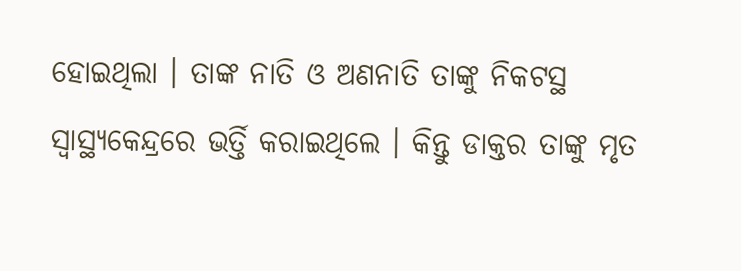ହୋଇଥିଲା । ତାଙ୍କ ନାତି ଓ ଅଣନାତି ତାଙ୍କୁ ନିକଟସ୍ଥ ସ୍ୱାସ୍ଥ୍ୟକେନ୍ଦ୍ରରେ ଭର୍ତ୍ତି କରାଇଥିଲେ । କିନ୍ତୁ ଡାକ୍ତର ତାଙ୍କୁ ମୃତ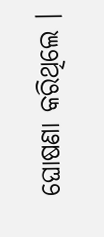ଘୋଷଣା କରିଥିଲେ ।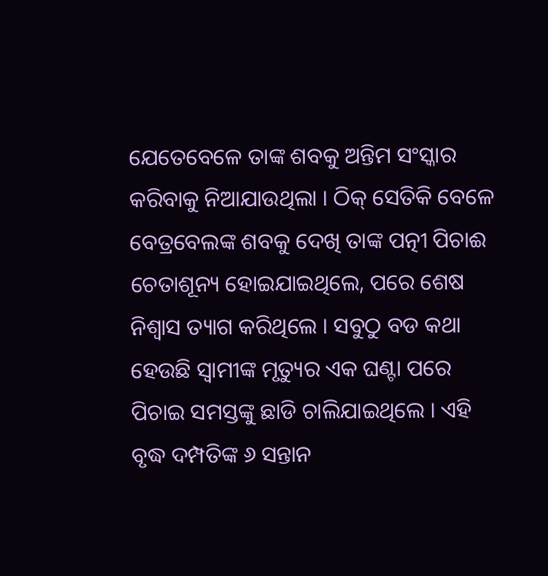ଯେତେବେଳେ ତାଙ୍କ ଶବକୁ ଅନ୍ତିମ ସଂସ୍କାର କରିବାକୁ ନିଆଯାଉଥିଲା । ଠିକ୍ ସେତିକି ବେଳେ ବେତ୍ରବେଲଙ୍କ ଶବକୁ ଦେଖି ତାଙ୍କ ପତ୍ନୀ ପିଚାଈ ଚେତାଶୂନ୍ୟ ହୋଇଯାଇଥିଲେ, ପରେ ଶେଷ ନିଶ୍ୱାସ ତ୍ୟାଗ କରିଥିଲେ । ସବୁଠୁ ବଡ କଥା ହେଉଛି ସ୍ୱାମୀଙ୍କ ମୃତ୍ୟୁର ଏକ ଘଣ୍ଟା ପରେ ପିଚାଇ ସମସ୍ତଙ୍କୁ ଛାଡି ଚାଲିଯାଇଥିଲେ । ଏହି ବୃଦ୍ଧ ଦମ୍ପତିଙ୍କ ୬ ସନ୍ତାନ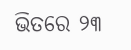ଭିତରେ ୨୩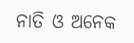ନାତି ଓ ଅନେକ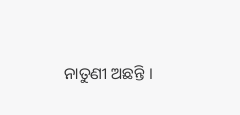ନାତୁଣୀ ଅଛନ୍ତି ।